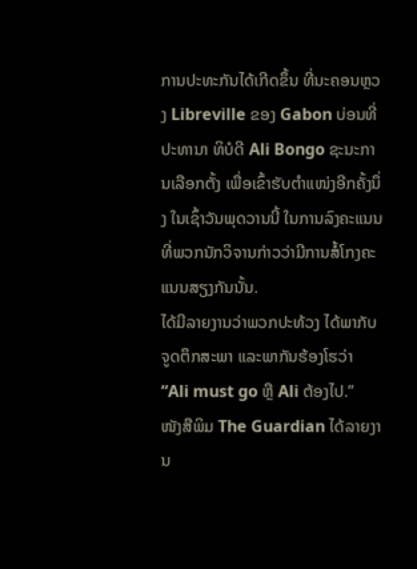ການປະທະກັນໄດ້ເກີດຂຶ້ນ ທີ່ນະຄອນຫຼວງ Libreville ຂອງ Gabon ບ່ອນທີ່ປະທານາ ທິບໍດີ Ali Bongo ຊະນະການເລືອກຕັ້ງ ເພື່ອເຂົ້າຮັບຕຳແໜ່ງອີກຄັ້ງນຶ່ງ ໃນເຊົ້າວັນພຸດວານນີ້ ໃນການລົງຄະແນນທີ່ພວກນັກວິຈານກ່າວວ່າມີການສໍ້ໂກງຄະແນນສຽງກັນນັ້ນ.
ໄດ້ມີລາຍງານວ່າພວກປະທ້ວງ ໄດ້ພາກັບຈູດຕຶກສະພາ ແລະພາກັນຮ້ອງໂຮວ່າ “Ali must go ຫຼື Ali ຕ້ອງໄປ.”
ໜັງສືພິມ The Guardian ໄດ້ລາຍງານ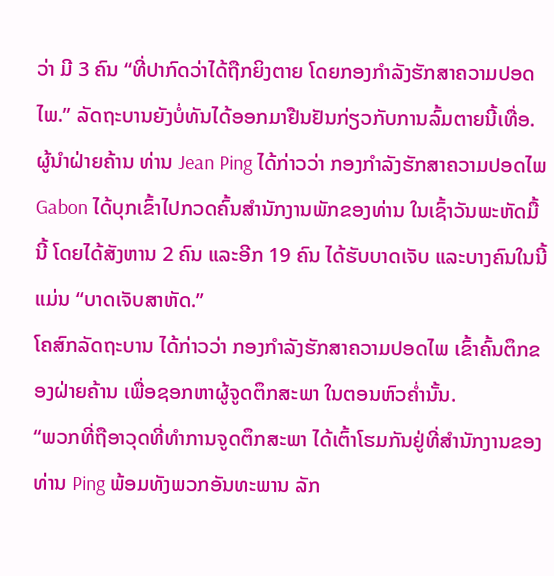ວ່າ ມີ 3 ຄົນ “ທີ່ປາກົດວ່າໄດ້ຖືກຍິງຕາຍ ໂດຍກອງກຳລັງຮັກສາຄວາມປອດໄພ.” ລັດຖະບານຍັງບໍ່ທັນໄດ້ອອກມາຢືນຢັນກ່ຽວກັບການລົ້ມຕາຍນີ້ເທື່ອ.
ຜູ້ນຳຝ່າຍຄ້ານ ທ່ານ Jean Ping ໄດ້ກ່າວວ່າ ກອງກຳລັງຮັກສາຄວາມປອດໄພ Gabon ໄດ້ບຸກເຂົ້າໄປກວດຄົ້ນສຳນັກງານພັກຂອງທ່ານ ໃນເຊົ້າວັນພະຫັດມື້ນີ້ ໂດຍໄດ້ສັງຫານ 2 ຄົນ ແລະອີກ 19 ຄົນ ໄດ້ຮັບບາດເຈັບ ແລະບາງຄົນໃນນີ້ແມ່ນ “ບາດເຈັບສາຫັດ.”
ໂຄສົກລັດຖະບານ ໄດ້ກ່າວວ່າ ກອງກຳລັງຮັກສາຄວາມປອດໄພ ເຂົ້າຄົ້ນຕຶກຂອງຝ່າຍຄ້ານ ເພື່ອຊອກຫາຜູ້ຈູດຕຶກສະພາ ໃນຕອນຫົວຄ່ຳນັ້ນ.
“ພວກທີ່ຖືອາວຸດທີ່ທຳການຈູດຕຶກສະພາ ໄດ້ເຕົ້າໂຮມກັນຢູ່ທີ່ສຳນັກງານຂອງທ່ານ Ping ພ້ອມທັງພວກອັນທະພານ ລັກ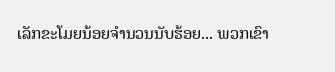ເລັກຂະໂມຍນ້ອຍຈຳນວນນັບຮ້ອຍ... ພວກເຂົາ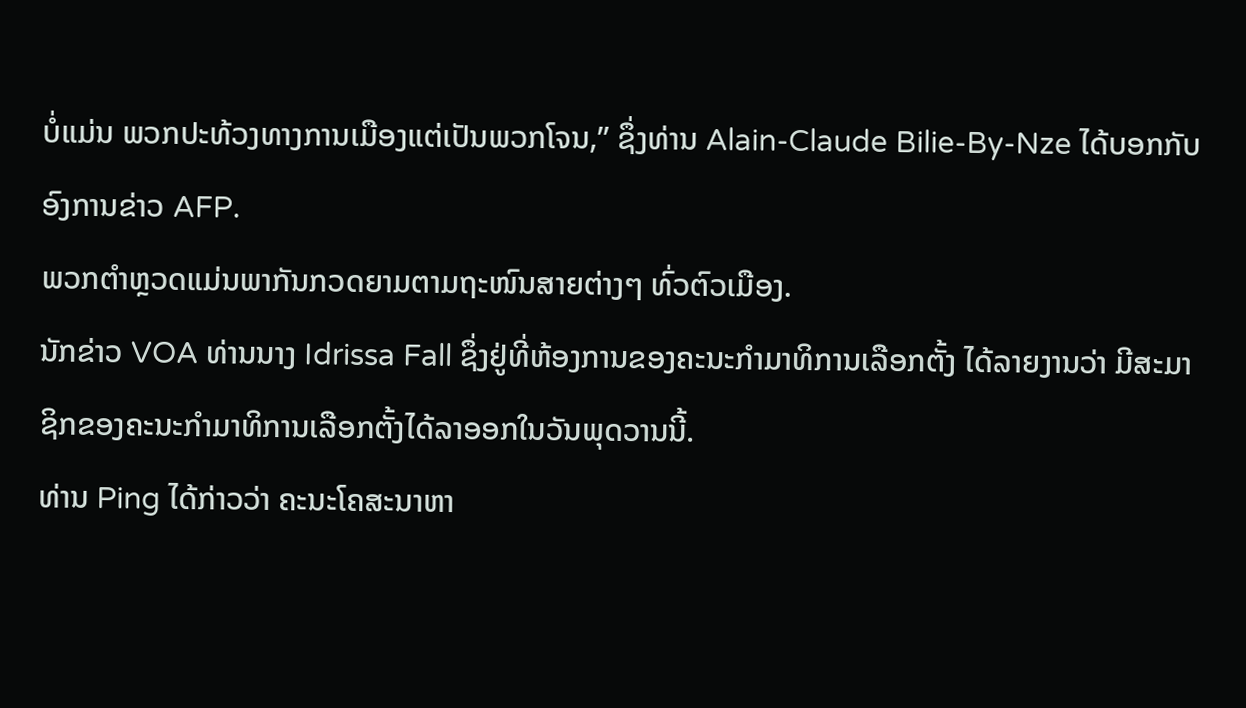ບໍ່ແມ່ນ ພວກປະທ້ວງທາງການເມືອງແຕ່ເປັນພວກໂຈນ,” ຊຶ່ງທ່ານ Alain-Claude Bilie-By-Nze ໄດ້ບອກກັບອົງການຂ່າວ AFP.
ພວກຕຳຫຼວດແມ່ນພາກັນກວດຍາມຕາມຖະໜົນສາຍຕ່າງໆ ທົ່ວຕົວເມືອງ.
ນັກຂ່າວ VOA ທ່ານນາງ Idrissa Fall ຊຶ່ງຢູ່ທີ່ຫ້ອງການຂອງຄະນະກຳມາທິການເລືອກຕັ້ງ ໄດ້ລາຍງານວ່າ ມີສະມາຊິກຂອງຄະນະກຳມາທິການເລືອກຕັ້ງໄດ້ລາອອກໃນວັນພຸດວານນີ້.
ທ່ານ Ping ໄດ້ກ່າວວ່າ ຄະນະໂຄສະນາຫາ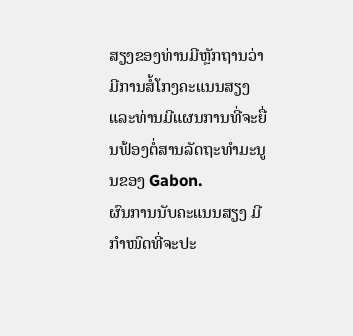ສຽງຂອງທ່ານມີຫຼັກຖານວ່າ ມີການສໍ້ໂກງຄະແນນສຽງ ແລະທ່ານມີແຜນການທີ່ຈະຍື່ນຟ້ອງຕໍ່ສານລັດຖະທຳມະນູນຂອງ Gabon.
ຜົນການນັບຄະແນນສຽງ ມີກຳໜົດທີ່ຈະປະ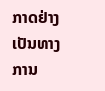ກາດຢ່າງເປັນທາງການ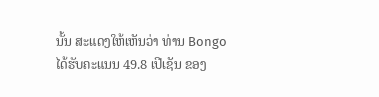ນັ້ນ ສະແດງໃຫ້ເຫັນວ່າ ທ່ານ Bongo ໄດ້ຮັບຄະແນນ 49.8 ເປີເຊັນ ຂອງ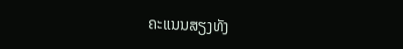ຄະແນນສຽງທັງ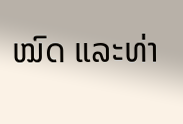ໝົດ ແລະທ່າ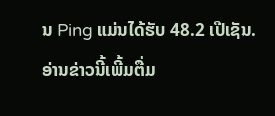ນ Ping ແມ່ນໄດ້ຮັບ 48.2 ເປີເຊັນ.
ອ່ານຂ່າວນີ້ເພີ້ມຕື່ມ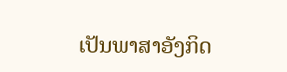ເປັນພາສາອັງກິດ